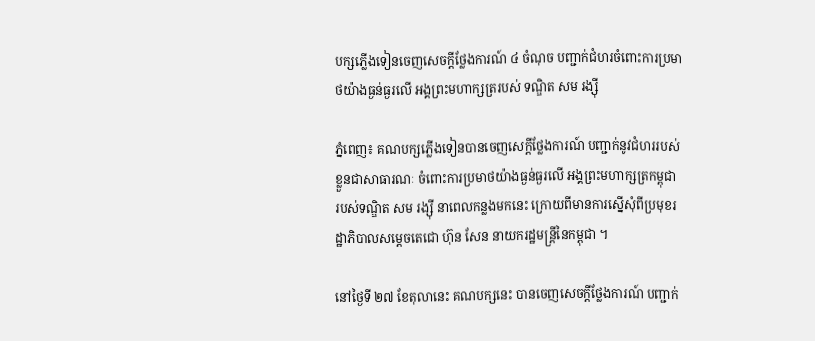បក្សភ្លើងទៀនចេញសេចក្តីថ្លែងការណ៍ ៤ ចំណុច បញ្ជាក់ជំហរចំពោះការប្រមាថយ៉ាងធ្ងន់ធ្ងរលើ អង្គព្រះមហាក្សត្ររបស់ ទណ្ឌិត សម រង្ស៊ី

ភ្នំពេញ៖ គណបក្សភ្លើងទៀនបានចេញសេក្តីថ្លែងការណ៍ បញ្ជាក់នូវជំហររបស់ខ្លួនជាសាធារណៈ ចំពោះការប្រមាថយ៉ាងធ្ងន់ធ្ងរលើ អង្គព្រះមហាក្សត្រកម្ពុជា របស់ទណ្ឌិត សម រង្ស៊ី នាពេលកន្លងមកនេះ ក្រោយពីមានការស្នើសុំពីប្រមុខរដ្ឋាភិបាលសម្តេចតេជោ ហ៊ុន សែន នាយករដ្ឋមន្ត្រីនៃកម្ពុជា ។

នៅថ្ងៃទី ២៧ ខែតុលានេះ គណបក្សនេះ បានចេញសេចក្តីថ្លែងការណ៍ បញ្ជាក់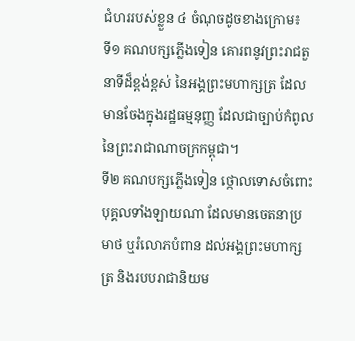ជំហររបស់ខ្លួន ៤ ចំណុចដូចខាងក្រោម៖
ទី១ គណបក្សភ្លើងទៀន គោរពនូវព្រះរាជតួនាទីដ៏ខ្ពង់ខ្ពស់ នៃអង្គព្រះមហាក្សត្រ ដែលមានចែងក្នុងរដ្ឋធម្មនុញ្ញ ដែលជាច្បាប់កំពូល នៃព្រះរាជាណាចក្រកម្ពុជា។
ទី២ គណបក្សភ្លើងទៀន ថ្កោលទោសចំពោះបុគ្គលទាំងឡាយណា ដែលមានចេតនាប្រមាថ ឬរំលោភបំពាន ដល់អង្គព្រះមហាក្សត្រ និងរបបរាជានិយម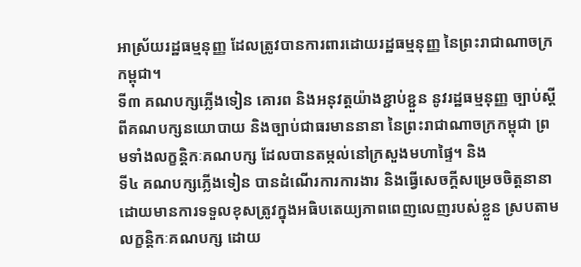អាស្រ័យរដ្ឋធម្មនុញ្ញ ដែលត្រូវបានការពារដោយរដ្ឋធម្មនុញ្ញ នៃព្រះរាជាណាចក្រកម្ពុជា។
ទី៣ គណបក្សភ្លើងទៀន គោរព និងអនុវត្តយ៉ាងខ្ជាប់ខ្ជួន នូវរដ្ឋធម្មនុញ្ញ ច្បាប់ស្តីពីគណបក្សនយោបាយ និងច្បាប់ជាធរមាននានា នៃព្រះរាជាណាចក្រកម្ពុជា ព្រមទាំងលក្ខន្តិកៈគណបក្ស ដែលបានតម្កល់នៅក្រសួងមហាផ្ទៃ។ និង
ទី៤ គណបក្សភ្លើងទៀន បានដំណើរការការងារ និងធ្វើសេចក្តីសម្រេចចិត្តនានា ដោយមានការទទួលខុសត្រូវក្នុងអធិបតេយ្យភាពពេញលេញរបស់ខ្លួន ស្របតាមលក្ខន្តិកៈគណបក្ស ដោយ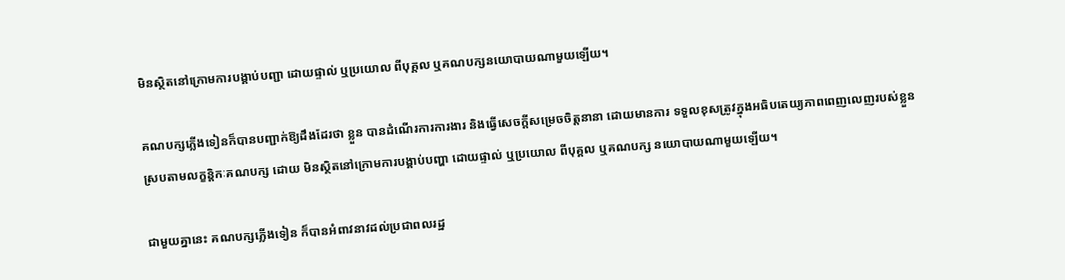មិនស្ថិតនៅក្រោមការបង្គាប់បញ្ជា ដោយផ្ទាល់ ឬប្រយោល ពីបុគ្គល ឬគណបក្សនយោបាយណាមួយឡើយ។

គណបក្សភ្លើងទៀនក៏បានបញ្ជាក់ឱ្យដឹងដែរថា ខ្លួន បានដំណើរការការងារ និងធ្វើសេចក្តីសម្រេចចិត្តនានា ដោយមានការ ទទួលខុសត្រូវក្នុងអធិបតេយ្យភាពពេញលេញរបស់ខ្លួន ស្របតាមលក្ខន្តិកៈគណបក្ស ដោយ មិនស្ថិតនៅក្រោមការបង្គាប់បញ្ហា ដោយផ្ទាល់ ឬប្រយោល ពីបុគ្គល ឬគណបក្ស នយោបាយណាមួយឡើយ។

ជាមួយគ្នានេះ គណបក្សភ្លើងទៀន ក៏បានអំពាវនាវដល់ប្រជាពលរដ្ឋ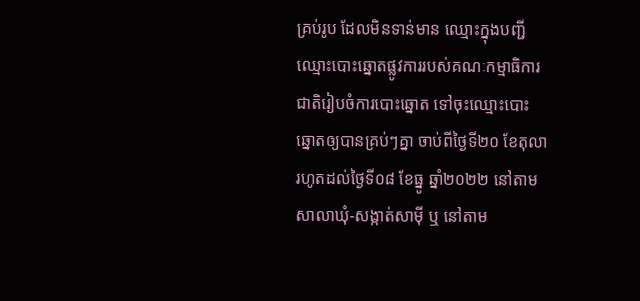គ្រប់រូប ដែលមិនទាន់មាន ឈ្មោះក្នុងបញ្ជីឈ្មោះបោះឆ្នោតផ្លូវការរបស់គណៈកម្មាធិការជាតិរៀបចំការបោះឆ្នោត ទៅចុះឈ្មោះបោះ ឆ្នោតឲ្យបានគ្រប់ៗគ្នា ចាប់ពីថ្ងៃទី២០ ខែតុលា រហូតដល់ថ្ងៃទី០៨ ខែធ្នូ ឆ្នាំ២០២២ នៅតាមសាលាឃុំ-សង្កាត់សាម៉ី ឬ នៅតាម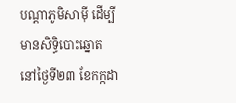បណ្តាភូមិសាម៉ី ដើម្បីមានសិទ្ធិបោះឆ្នោត នៅថ្ងៃទី២៣ ខែកក្កដា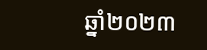ឆ្នាំ២០២៣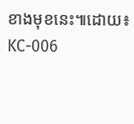ខាងមុខនេះ៕ដោយ៖ KC-006